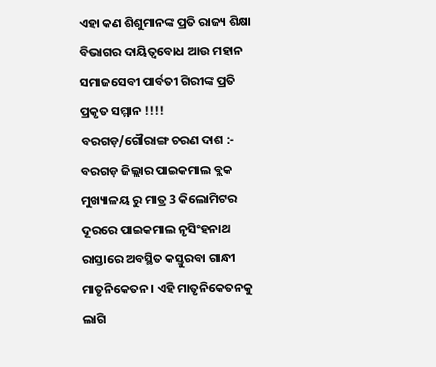ଏହା କଣ ଶିଶୁମାନଙ୍କ ପ୍ରତି ରାଜ୍ୟ ଶିକ୍ଷା ବିଭାଗର ଦାୟିତ୍ୱବୋଧ ଆଉ ମହାନ ସମାଜସେବୀ ପାର୍ବତୀ ଗିରୀଙ୍କ ପ୍ରତି ପ୍ରକୃତ ସମ୍ମାନ !!!!
ବରଗଡ଼/ଗୌରାଙ୍ଗ ଚରଣ ଦାଶ :- ବରଗଡ଼ ଜିଲ୍ଲାର ପାଇକମାଲ ବ୍ଲକ ମୁଖ୍ୟାଳୟ ରୁ ମାତ୍ର 3 କିଲୋମିଟର ଦୂରରେ ପାଇକମାଲ ନୃସିଂହନାଥ ରାସ୍ତାରେ ଅବସ୍ଥିତ କସ୍ତୁରବା ଗାନ୍ଧୀ ମାତୃନିକେତନ । ଏହି ମାତୃନିକେତନକୁ ଲାଗି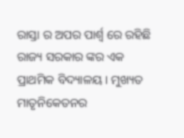ରାସ୍ତା ର ଅପର ପାର୍ଶ୍ଵ ରେ ରହିଛି ରାଜ୍ୟ ସରକାର ଙ୍କର ଏକ ପ୍ରାଥମିକ ବିଦ୍ୟାଳୟ । ମୁଖ୍ୟତ ମାତୃନିକେତନର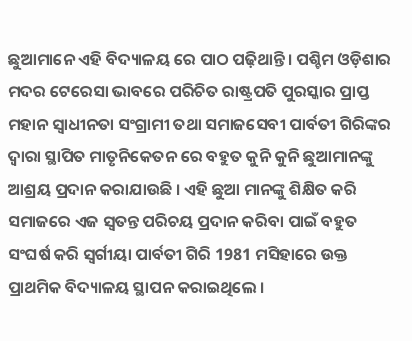ଛୁଆମାନେ ଏହି ବିଦ୍ୟାଳୟ ରେ ପାଠ ପଢ଼ିଥାନ୍ତି। ପଶ୍ଚିମ ଓଡ଼ିଶାର ମଦର ଟେରେସା ଭାବରେ ପରିଚିତ ରାଷ୍ଟ୍ରପତି ପୁରସ୍କାର ପ୍ରାପ୍ତ ମହାନ ସ୍ୱାଧୀନତା ସଂଗ୍ରାମୀ ତଥା ସମାଜସେବୀ ପାର୍ବତୀ ଗିରିଙ୍କର ଦ୍ୱାରା ସ୍ଥାପିତ ମାତୃନିକେତନ ରେ ବହୁତ କୁନି କୁନି ଛୁଆମାନଙ୍କୁ ଆଶ୍ରୟ ପ୍ରଦାନ କରାଯାଉଛି । ଏହି ଛୁଆ ମାନଙ୍କୁ ଶିକ୍ଷିତ କରି ସମାଜରେ ଏଜ ସ୍ବତନ୍ତ ପରିଚୟ ପ୍ରଦାନ କରିବା ପାଇଁ ବହୁତ ସଂଘର୍ଷ କରି ସ୍ୱର୍ଗୀୟା ପାର୍ବତୀ ଗିରି 1981 ମସିହାରେ ଉକ୍ତ ପ୍ରାଥମିକ ବିଦ୍ୟାଳୟ ସ୍ଥାପନ କରାଇଥିଲେ ।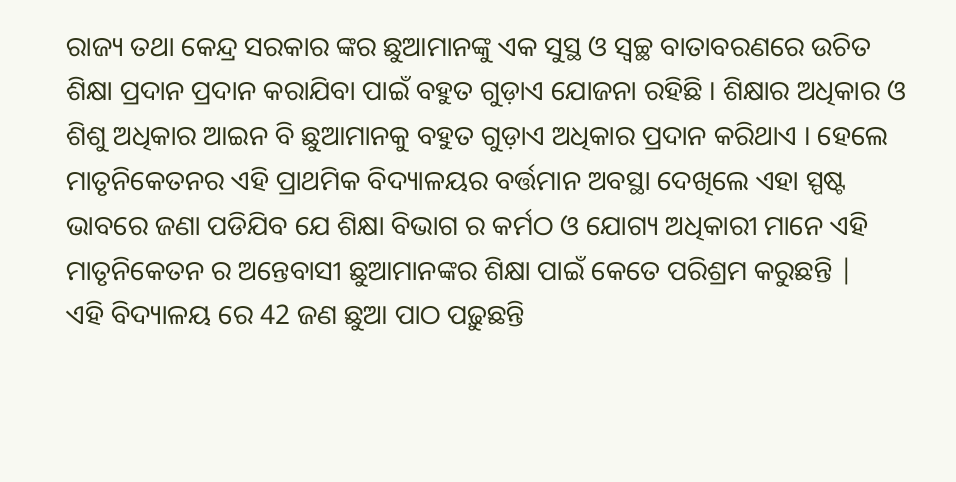ରାଜ୍ୟ ତଥା କେନ୍ଦ୍ର ସରକାର ଙ୍କର ଛୁଆମାନଙ୍କୁ ଏକ ସୁସ୍ଥ ଓ ସ୍ୱଚ୍ଛ ବାତାବରଣରେ ଉଚିତ ଶିକ୍ଷା ପ୍ରଦାନ ପ୍ରଦାନ କରାଯିବା ପାଇଁ ବହୁତ ଗୁଡ଼ାଏ ଯୋଜନା ରହିଛି । ଶିକ୍ଷାର ଅଧିକାର ଓ ଶିଶୁ ଅଧିକାର ଆଇନ ବି ଛୁଆମାନକୁ ବହୁତ ଗୁଡ଼ାଏ ଅଧିକାର ପ୍ରଦାନ କରିଥାଏ । ହେଲେ ମାତୃନିକେତନର ଏହି ପ୍ରାଥମିକ ବିଦ୍ୟାଳୟର ବର୍ତ୍ତମାନ ଅବସ୍ଥା ଦେଖିଲେ ଏହା ସ୍ପଷ୍ଟ ଭାବରେ ଜଣା ପଡିଯିବ ଯେ ଶିକ୍ଷା ବିଭାଗ ର କର୍ମଠ ଓ ଯୋଗ୍ୟ ଅଧିକାରୀ ମାନେ ଏହି ମାତୃନିକେତନ ର ଅନ୍ତେବାସୀ ଛୁଆମାନଙ୍କର ଶିକ୍ଷା ପାଇଁ କେତେ ପରିଶ୍ରମ କରୁଛନ୍ତି |
ଏହି ବିଦ୍ୟାଳୟ ରେ 42 ଜଣ ଛୁଆ ପାଠ ପଢ଼ୁଛନ୍ତି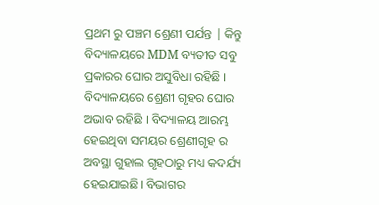ପ୍ରଥମ ରୁ ପଞ୍ଚମ ଶ୍ରେଣୀ ପର୍ଯନ୍ତ | କିନ୍ତୁ ବିଦ୍ୟାଳୟରେ MDM ବ୍ୟତୀତ ସବୁ ପ୍ରକାରର ଘୋର ଅସୁବିଧା ରହିଛି । ବିଦ୍ୟାଳୟରେ ଶ୍ରେଣୀ ଗୃହର ଘୋର ଅଭାବ ରହିଛି । ବିଦ୍ୟାଳୟ ଆରମ୍ଭ ହେଇଥିବା ସମୟର ଶ୍ରେଣୀଗୃହ ର ଅବସ୍ଥା ଗୁହାଲ ଗୃହଠାରୁ ମଧ୍ୟ କଦର୍ଯ୍ୟ ହେଇଯାଇଛି। ବିଭାଗର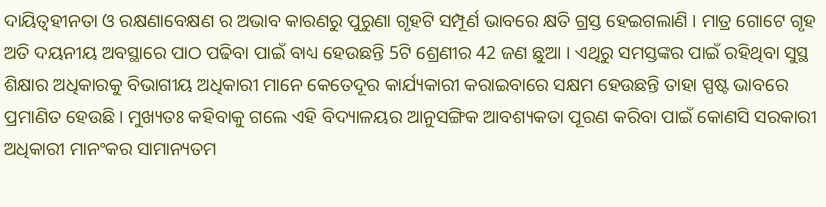ଦାୟିତ୍ବହୀନତା ଓ ରକ୍ଷଣାବେକ୍ଷଣ ର ଅଭାବ କାରଣରୁ ପୁରୁଣା ଗୃହଟି ସମ୍ପୂର୍ଣ ଭାବରେ କ୍ଷତି ଗ୍ରସ୍ତ ହେଇଗଲାଣି । ମାତ୍ର ଗୋଟେ ଗୃହ ଅତି ଦୟନୀୟ ଅବସ୍ଥାରେ ପାଠ ପଢିବା ପାଇଁ ବାଧ୍ୟ ହେଉଛନ୍ତି 5ଟି ଶ୍ରେଣୀର 42 ଜଣ ଛୁଆ । ଏଥିରୁ ସମସ୍ତଙ୍କର ପାଇଁ ରହିଥିବା ସୁସ୍ଥ ଶିକ୍ଷାର ଅଧିକାରକୁ ବିଭାଗୀୟ ଅଧିକାରୀ ମାନେ କେତେଦୂର କାର୍ଯ୍ୟକାରୀ କରାଇବାରେ ସକ୍ଷମ ହେଉଛନ୍ତି ତାହା ସ୍ପଷ୍ଟ ଭାବରେ ପ୍ରମାଣିତ ହେଉଛି। ମୁଖ୍ୟତଃ କହିବାକୁ ଗଲେ ଏହି ବିଦ୍ୟାଳୟର ଆନୁସଙ୍ଗିକ ଆବଶ୍ୟକତା ପୂରଣ କରିବା ପାଇଁ କୋଣସି ସରକାରୀ ଅଧିକାରୀ ମାନଂକର ସାମାନ୍ୟତମ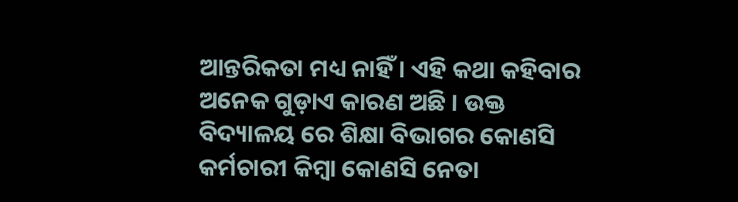ଆନ୍ତରିକତା ମଧ୍ୟ ନାହିଁ । ଏହି କଥା କହିବାର ଅନେକ ଗୁଡ଼ାଏ କାରଣ ଅଛି । ଉକ୍ତ ବିଦ୍ୟାଳୟ ରେ ଶିକ୍ଷା ବିଭାଗର କୋଣସି କର୍ମଚାରୀ କିମ୍ବା କୋଣସି ନେତା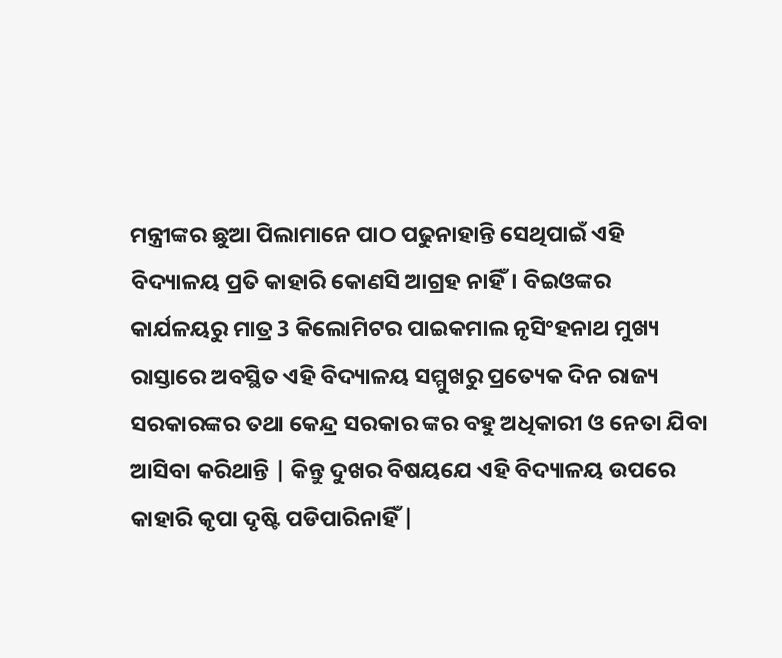ମନ୍ତ୍ରୀଙ୍କର ଛୁଆ ପିଲାମାନେ ପାଠ ପଢୁନାହାନ୍ତି ସେଥିପାଇଁ ଏହି ବିଦ୍ୟାଳୟ ପ୍ରତି କାହାରି କୋଣସି ଆଗ୍ରହ ନାହିଁ। ବିଇଓଙ୍କର କାର୍ଯଳୟରୁ ମାତ୍ର 3 କିଲୋମିଟର ପାଇକମାଲ ନୃସିଂହନାଥ ମୁଖ୍ୟ ରାସ୍ତାରେ ଅବସ୍ଥିତ ଏହି ବିଦ୍ୟାଳୟ ସମ୍ମୁଖରୁ ପ୍ରତ୍ୟେକ ଦିନ ରାଜ୍ୟ ସରକାରଙ୍କର ତଥା କେନ୍ଦ୍ର ସରକାର ଙ୍କର ବହୁ ଅଧିକାରୀ ଓ ନେତା ଯିବା ଆସିବା କରିଥାନ୍ତି | କିନ୍ତୁ ଦୁଖର ବିଷୟଯେ ଏହି ବିଦ୍ୟାଳୟ ଉପରେ କାହାରି କୃପା ଦୃଷ୍ଟି ପଡିପାରିନାହିଁ |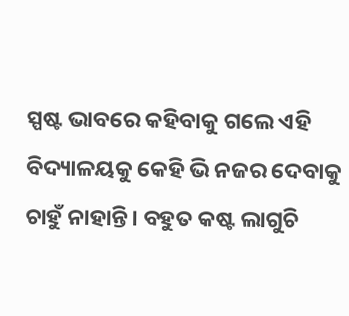ସ୍ପଷ୍ଟ ଭାବରେ କହିବାକୁ ଗଲେ ଏହି ବିଦ୍ୟାଳୟକୁ କେହି ଭି ନଜର ଦେବାକୁ ଚାହୁଁ ନାହାନ୍ତି। ବହୁତ କଷ୍ଟ ଲାଗୁଚି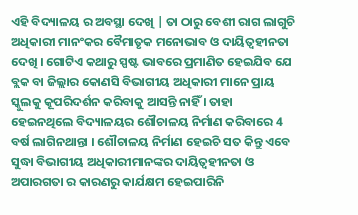ଏହି ବିଦ୍ୟାଳୟ ର ଅବସ୍ଥା ଦେଖି | ତା ଠାରୁ ବେଶୀ ରାଗ ଲାଗୁଚି ଅଧିକାରୀ ମାନଂକର ବୈମାତୃକ ମନୋଭାବ ଓ ଦାୟିତ୍ବହୀନତା ଦେଖି । ଗୋଟିଏ କଥାରୁ ସ୍ପଷ୍ଟ ଭାବରେ ପ୍ରମାଣିତ ହେଇଯିବ ଯେ ବ୍ଲକ ବା ଜିଲ୍ଲାର କୋଣସି ବିଭାଗୀୟ ଅଧିକାରୀ ମାନେ ପ୍ରାୟ ସ୍କୁଲକୁ କୂପରିଦର୍ଶନ କରିବାକୁ ଆସନ୍ତି ନାହିଁ । ତାହା ହେଇନଥିଲେ ବିଦ୍ୟାଳୟର ଶୌଚାଳୟ ନିର୍ମାଣ କରିବାରେ 4 ବର୍ଷ ଲାଗିନଥାନ୍ତା । ଶୌଚାଳୟ ନିର୍ମାଣ ହେଇଚି ସତ କିନ୍ତୁ ଏବେ ସୁଦ୍ଧା ବିଭାଗୀୟ ଅଧିକାରୀମାନଙ୍କର ଦାୟିତ୍ବହୀନତା ଓ ଅପାରଗତା ର କାରଣରୁ କାର୍ଯକ୍ଷମ ହେଇପାରିନି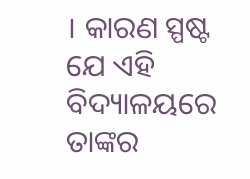। କାରଣ ସ୍ପଷ୍ଟ ଯେ ଏହି ବିଦ୍ୟାଳୟରେ ତାଙ୍କର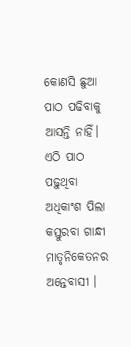କୋଣସି ଛୁଆ ପାଠ ପଢିବାକୁ ଆସନ୍ତି ନାହିଁ। ଏଠି ପାଠ ପଢ଼ୁଥିବା ଅଧିକାଂଶ ପିଲା କସ୍ତୁରବା ଗାନ୍ଧୀ ମାତୃନିକେତନର ଅନ୍ତେବାସୀ ।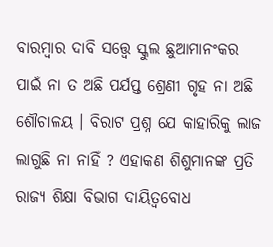ବାରମ୍ବାର ଦାବି ସତ୍ତ୍ୱେ ସ୍କୁଲ ଛୁଆମାନଂକର ପାଇଁ ନା ତ ଅଛି ପର୍ଯପ୍ତ ଶ୍ରେଣୀ ଗୃହ ନା ଅଛି ଶୌଚାଳୟ । ବିରାଟ ପ୍ରଶ୍ନ ଯେ କାହାରିକୁ ଲାଜ ଲାଗୁଛି ନା ନାହିଁ ? ଏହାକଣ ଶିଶୁମାନଙ୍କ ପ୍ରତି ରାଜ୍ୟ ଶିକ୍ଷା ବିଭାଗ ଦାୟିତ୍ୱବୋଧ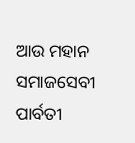ଆଉ ମହାନ ସମାଜସେବୀ ପାର୍ବତୀ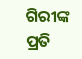ଗିରୀଙ୍କ ପ୍ରତି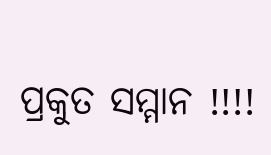ପ୍ରକୁତ ସମ୍ମାନ !!!!